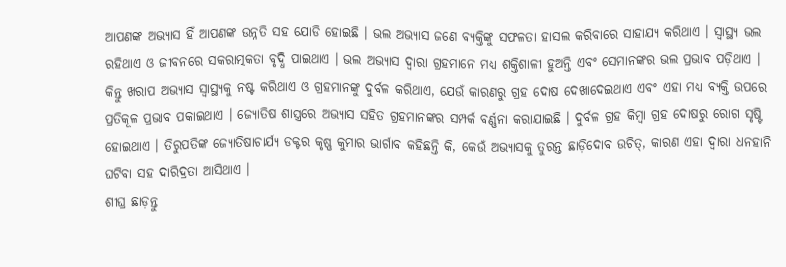ଆପଣଙ୍କ ଅଭ୍ୟାସ ହିଁ ଆପଣଙ୍କ ଉନ୍ନତି ସହ ଯୋଡି ହୋଇଛି । ଭଲ ଅଭ୍ୟାସ ଜଣେ ବ୍ୟକ୍ତିଙ୍କୁ ସଫଳତା ହାସଲ କରିବାରେ ସାହାଯ୍ୟ କରିଥାଏ । ସ୍ୱାସ୍ଥ୍ୟ ଭଲ ରହିଥାଏ ଓ ଜୀବନରେ ସକରାତ୍ମକତା ବୃଦ୍ଧି ପାଇଥାଏ । ଭଲ ଅଭ୍ୟାସ ଦ୍ୱାରା ଗ୍ରହମାନେ ମଧ୍ୟ ଶକ୍ତିଶାଳୀ ହୁଅନ୍ତି ଏବଂ ସେମାନଙ୍କର ଭଲ ପ୍ରଭାବ ପଡ଼ିଥାଏ ।
କିନ୍ତୁ ଖରାପ ଅଭ୍ୟାସ ସ୍ୱାସ୍ଥ୍ୟକୁ ନଷ୍ଟ କରିଥାଏ ଓ ଗ୍ରହମାନଙ୍କୁ ଦୁର୍ବଳ କରିଥାଏ, ଯେଉଁ କାରଣରୁ ଗ୍ରହ ଦୋଷ ଦେଖାଦେଇଥାଏ ଏବଂ ଏହା ମଧ୍ୟ ବ୍ୟକ୍ତି ଉପରେ ପ୍ରତିକୂଳ ପ୍ରଭାବ ପକାଇଥାଏ । ଜ୍ୟୋତିଷ ଶାସ୍ତ୍ରରେ ଅଭ୍ୟାସ ସହିତ ଗ୍ରହମାନଙ୍କର ସମ୍ପର୍କ ବର୍ଣ୍ଣନା କରାଯାଇଛି । ଦୁର୍ବଳ ଗ୍ରହ କିମ୍ବା ଗ୍ରହ ଦୋଷରୁ ରୋଗ ସୃଷ୍ଟି ହୋଇଥାଏ । ତିରୁପତିଙ୍କ ଜ୍ୟୋତିଷାଚାର୍ଯ୍ୟ ଡକ୍ଟର କୃଷ୍ଣ କୁମାର ଭାର୍ଗାବ କହିଛନ୍ତି କି, କେଉଁ ଅଭ୍ୟାସକୁ ତୁରନ୍ତ ଛାଡ଼ିଦୋବ ଉଚିତ୍, କାରଣ ଏହା ଦ୍ୱାରା ଧନହାନି ଘଟିବା ସହ ଦାରିଦ୍ରତା ଆସିଥାଏ ।
ଶୀଘ୍ର ଛାଡ଼ନ୍ତୁ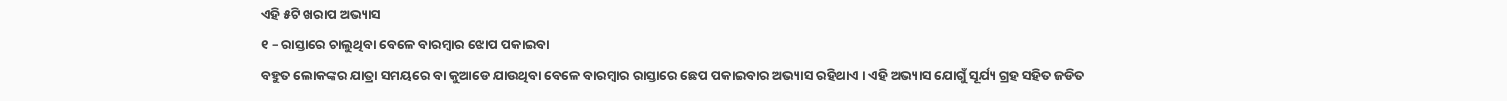ଏହି ୫ଟି ଖରାପ ଅଭ୍ୟାସ
୧ – ରାସ୍ତାରେ ଚାଲୁଥିବା ବେଳେ ବାରମ୍ବାର ଝୋପ ପକାଇବା
ବହୁତ ଲୋକଙ୍କର ଯାତ୍ରା ସମୟରେ ବା କୁଆଡେ ଯାଉଥିବା ବେଳେ ବାରମ୍ବାର ରାସ୍ତାରେ ଛେପ ପକାଇବାର ଅଭ୍ୟାସ ରହିଥାଏ । ଏହି ଅଭ୍ୟାସ ଯୋଗୁଁ ସୂର୍ଯ୍ୟ ଗ୍ରହ ସହିତ ଜଡିତ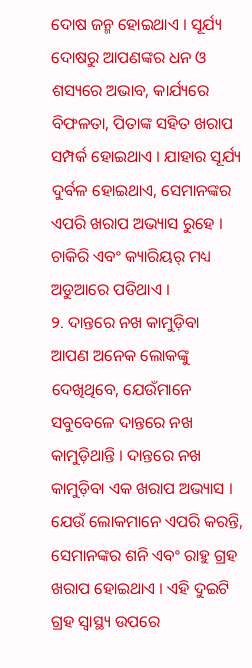ଦୋଷ ଜନ୍ମ ହୋଇଥାଏ । ସୂର୍ଯ୍ୟ ଦୋଷରୁ ଆପଣଙ୍କର ଧନ ଓ ଶସ୍ୟରେ ଅଭାବ, କାର୍ଯ୍ୟରେ ବିଫଳତା, ପିତାଙ୍କ ସହିତ ଖରାପ ସମ୍ପର୍କ ହୋଇଥାଏ । ଯାହାର ସୂର୍ଯ୍ୟ ଦୁର୍ବଳ ହୋଇଥାଏ, ସେମାନଙ୍କର ଏପରି ଖରାପ ଅଭ୍ୟାସ ରୁହେ । ଚାକିରି ଏବଂ କ୍ୟାରିୟର୍ ମଧ୍ୟ ଅଡୁଆରେ ପଡିଥାଏ ।
୨. ଦାନ୍ତରେ ନଖ କାମୁଡ଼ିବା
ଆପଣ ଅନେକ ଲୋକଙ୍କୁ ଦେଖିଥିବେ, ଯେଉଁମାନେ ସବୁବେଳେ ଦାନ୍ତରେ ନଖ କାମୁଡ଼ିଥାନ୍ତି । ଦାନ୍ତରେ ନଖ କାମୁଡ଼ିବା ଏକ ଖରାପ ଅଭ୍ୟାସ । ଯେଉଁ ଲୋକମାନେ ଏପରି କରନ୍ତି, ସେମାନଙ୍କର ଶନି ଏବଂ ରାହୁ ଗ୍ରହ ଖରାପ ହୋଇଥାଏ । ଏହି ଦୁଇଟି ଗ୍ରହ ସ୍ୱାସ୍ଥ୍ୟ ଉପରେ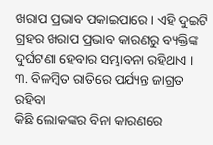ଖରାପ ପ୍ରଭାବ ପକାଇପାରେ । ଏହି ଦୁଇଟି ଗ୍ରହର ଖରାପ ପ୍ରଭାବ କାରଣରୁ ବ୍ୟକ୍ତିଙ୍କ ଦୁର୍ଘଟଣା ହେବାର ସମ୍ଭାବନା ରହିଥାଏ ।
୩. ବିଳମ୍ବିତ ରାତିରେ ପର୍ଯ୍ୟନ୍ତ ଜାଗ୍ରତ ରହିବା
କିଛି ଲୋକଙ୍କର ବିନା କାରଣରେ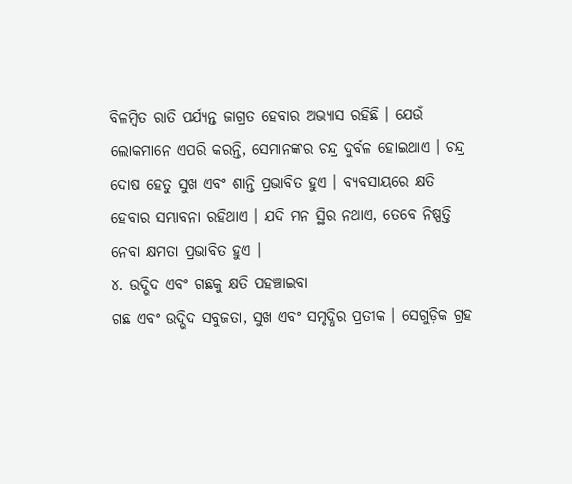ବିଳମ୍ବିତ ରାତି ପର୍ଯ୍ୟନ୍ତ ଜାଗ୍ରତ ହେବାର ଅଭ୍ୟାସ ରହିଛି । ଯେଉଁ ଲୋକମାନେ ଏପରି କରନ୍ତି, ସେମାନଙ୍କର ଚନ୍ଦ୍ର ଦୁର୍ବଳ ହୋଇଥାଏ । ଚନ୍ଦ୍ର ଦୋଷ ହେତୁ ସୁଖ ଏବଂ ଶାନ୍ତି ପ୍ରଭାବିତ ହୁଏ । ବ୍ୟବସାୟରେ କ୍ଷତି ହେବାର ସମ୍ଭାବନା ରହିଥାଏ । ଯଦି ମନ ସ୍ଥିର ନଥାଏ, ତେବେ ନିଷ୍ପତ୍ତି ନେବା କ୍ଷମତା ପ୍ରଭାବିତ ହୁଏ ।
୪. ଉଦ୍ଭିଦ ଏବଂ ଗଛକୁ କ୍ଷତି ପହଞ୍ଚାଇବା
ଗଛ ଏବଂ ଉଦ୍ଭିଦ ସବୁଜତା, ସୁଖ ଏବଂ ସମୃଦ୍ଧିର ପ୍ରତୀକ । ସେଗୁଡ଼ିକ ଗ୍ରହ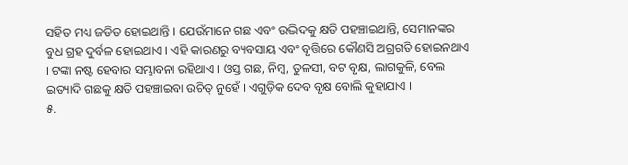ସହିତ ମଧ୍ୟ ଜଡିତ ହୋଇଥାନ୍ତି । ଯେଉଁମାନେ ଗଛ ଏବଂ ଉଦ୍ଭିଦକୁ କ୍ଷତି ପହଞ୍ଚାଇଥାନ୍ତି, ସେମାନଙ୍କର ବୁଧ ଗ୍ରହ ଦୁର୍ବଳ ହୋଇଥାଏ । ଏହି କାରଣରୁ ବ୍ୟବସାୟ ଏବଂ ବୃତ୍ତିରେ କୌଣସି ଅଗ୍ରଗତି ହୋଇନଥାଏ । ଟଙ୍କା ନଷ୍ଟ ହେବାର ସମ୍ଭାବନା ରହିଥାଏ । ଓସ୍ତ ଗଛ, ନିମ୍ବ, ତୁଳସୀ, ବଟ ବୃକ୍ଷ, ଲାଗକୁଳି, ବେଲ ଇତ୍ୟାଦି ଗଛକୁ କ୍ଷତି ପହଞ୍ଚାଇବା ଉଚିତ୍ ନୁହେଁ । ଏଗୁଡ଼ିକ ଦେବ ବୃକ୍ଷ ବୋଲି କୁହାଯାଏ ।
୫.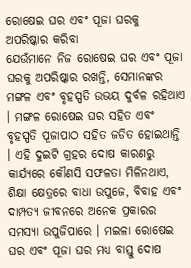ରୋଷେଇ ଘର ଏବଂ ପୂଜା ଘରକୁ ଅପରିଷ୍କାର କରିବା
ଯେଉଁମାନେ ନିଜ ରୋଷେଇ ଘର ଏବଂ ପୂଜା ଘରକୁ ଅପରିଷ୍କାର ରଖନ୍ତି, ସେମାନଙ୍କର ମଙ୍ଗଳ ଏବଂ ବୃହସ୍ପତି ଉଭୟ ଦୁର୍ବଳ ରହିଥାଏ । ମଙ୍ଗଳ ରୋଷେଇ ଘର ସହିତ ଏବଂ ବୃହସ୍ପତି ପୂଜାପାଠ ସହିତ ଜଡିତ ହୋଇଥାନ୍ତି । ଏହି ଦୁଇଟି ଗ୍ରହର ଦୋଷ କାରଣରୁ କାର୍ଯ୍ୟରେ କୌଣସି ସଫଳତା ମିଳିନଥାଏ, ଶିକ୍ଷା କ୍ଷେତ୍ରରେ ବାଧା ଉପୁଜେ, ବିବାହ ଏବଂ ଦାମ୍ପତ୍ୟ ଜୀବନରେ ଅନେକ ପ୍ରକାରର ସମସ୍ୟା ଉପୁଜିପାରେ । ମଇଳା ରୋଷେଇ ଘର ଏବଂ ପୂଜା ଘର ମଧ୍ୟ ବାସ୍ତୁ ଦୋଷ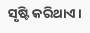ସୃଷ୍ଟି କରିଥାଏ ।